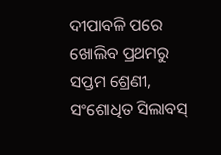ଦୀପାବଳି ପରେ ଖୋଲିବ ପ୍ରଥମରୁ ସପ୍ତମ ଶ୍ରେଣୀ, ସଂଶୋଧିତ ସିଲାବସ୍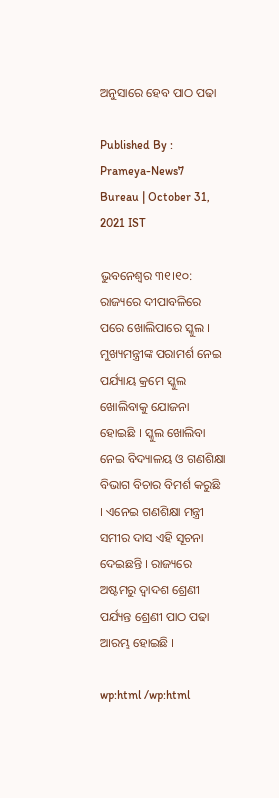ଅନୁସାରେ ହେବ ପାଠ ପଢା

Published By : Prameya-News7 Bureau | October 31, 2021 IST

ଭୁବନେଶ୍ୱର ୩୧।୧୦: ରାଜ୍ୟରେ ଦୀପାବଳିରେ ପରେ ଖୋଲିପାରେ ସ୍କୁଲ । ମୁଖ୍ୟମନ୍ତ୍ରୀଙ୍କ ପରାମର୍ଶ ନେଇ ପର୍ଯ୍ୟାୟ କ୍ରମେ ସ୍କୁଲ ଖୋଲିବାକୁ ଯୋଜନା ହୋଇଛି । ସ୍କୁଲ ଖୋଲିବା ନେଇ ବିଦ୍ୟାଳୟ ଓ ଗଣଶିକ୍ଷା ବିଭାଗ ବିଚାର ବିମର୍ଶ କରୁଛି । ଏନେଇ ଗଣଶିକ୍ଷା ମନ୍ତ୍ରୀ ସମୀର ଦାସ ଏହି ସୂଚନା ଦେଇଛନ୍ତି । ରାଜ୍ୟରେ ଅଷ୍ଟମରୁ ଦ୍ୱାଦଶ ଶ୍ରେଣୀ ପର୍ଯ୍ୟନ୍ତ ଶ୍ରେଣୀ ପାଠ ପଢା ଆରମ୍ଭ ହୋଇଛି ।

wp:html /wp:html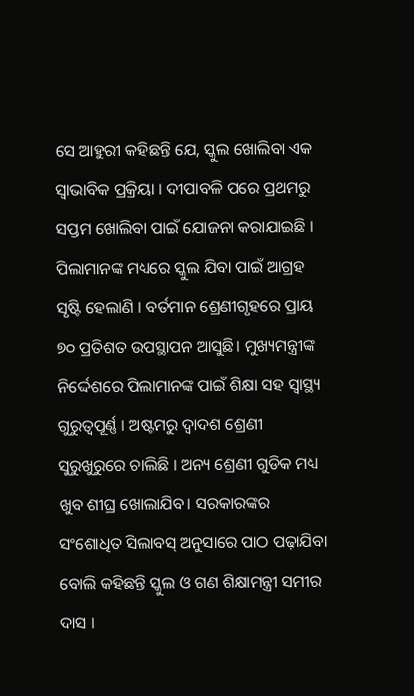ସେ ଆହୁରୀ କହିଛନ୍ତି ଯେ, ସ୍କୁଲ ଖୋଲିବା ଏକ ସ୍ୱାଭାବିକ ପ୍ରକ୍ରିୟା । ଦୀପାବଳି ପରେ ପ୍ରଥମରୁ ସପ୍ତମ ଖୋଲିବା ପାଇଁ ଯୋଜନା କରାଯାଇଛି । ପିଲାମାନଙ୍କ ମଧ୍ୟରେ ସ୍କୁଲ ଯିବା ପାଇଁ ଆଗ୍ରହ ସୃଷ୍ଟି ହେଲାଣି । ବର୍ତମାନ ଶ୍ରେଣୀଗୃହରେ ପ୍ରାୟ ୭୦ ପ୍ରତିଶତ ଉପସ୍ଥାପନ ଆସୁଛି। ମୁଖ୍ୟମନ୍ତ୍ରୀଙ୍କ ନିର୍ଦ୍ଦେଶରେ ପିଲାମାନଙ୍କ ପାଇଁ ଶିକ୍ଷା ସହ ସ୍ୱାସ୍ଥ୍ୟ ଗୁରୁତ୍ୱପୂର୍ଣ୍ଣ । ଅଷ୍ଟମରୁ ଦ୍ୱାଦଶ ଶ୍ରେଣୀ ସୁରୁଖୁରୁରେ ଚାଲିଛି । ଅନ୍ୟ ଶ୍ରେଣୀ ଗୁଡିକ ମଧ୍ୟ ଖୁବ ଶୀଘ୍ର ଖୋଲାଯିବ। ସରକାରଙ୍କର ସଂଶୋଧିତ ସିଲାବସ୍ ଅନୁସାରେ ପାଠ ପଢ଼ାଯିବା ବୋଲି କହିଛନ୍ତି ସ୍କୁଲ ଓ ଗଣ ଶିକ୍ଷାମନ୍ତ୍ରୀ ସମୀର ଦାସ ।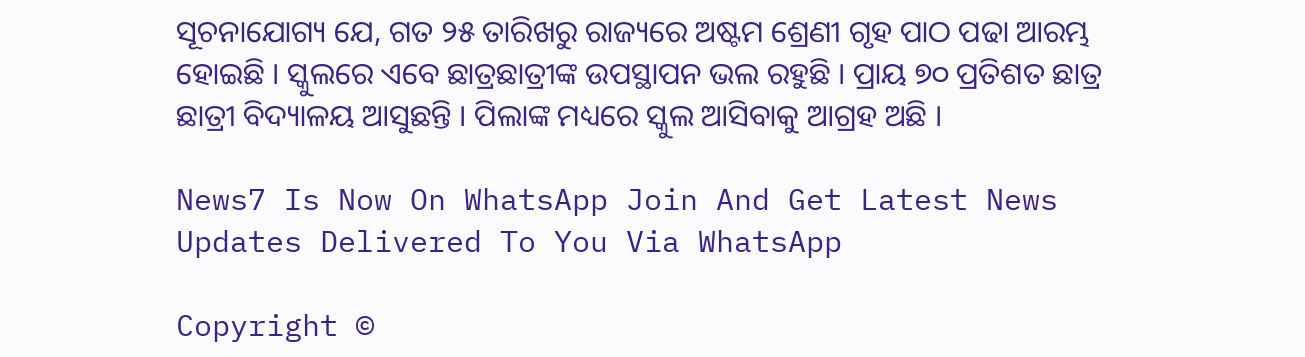ସୂଚନାଯୋଗ୍ୟ ଯେ, ଗତ ୨୫ ତାରିଖରୁ ରାଜ୍ୟରେ ଅଷ୍ଟମ ଶ୍ରେଣୀ ଗୃହ ପାଠ ପଢା ଆରମ୍ଭ ହୋଇଛି । ସ୍କୁଲରେ ଏବେ ଛାତ୍ରଛାତ୍ରୀଙ୍କ ଉପସ୍ଥାପନ ଭଲ ରହୁଛି । ପ୍ରାୟ ୭୦ ପ୍ରତିଶତ ଛାତ୍ର ଛାତ୍ରୀ ବିଦ୍ୟାଳୟ ଆସୁଛନ୍ତି । ପିଲାଙ୍କ ମଧ୍ୟରେ ସ୍କୁଲ ଆସିବାକୁ ଆଗ୍ରହ ଅଛି ।

News7 Is Now On WhatsApp Join And Get Latest News Updates Delivered To You Via WhatsApp

Copyright ©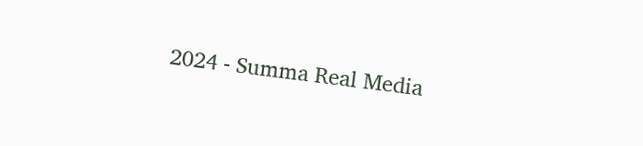2024 - Summa Real Media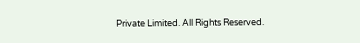Private Limited. All Rights Reserved.